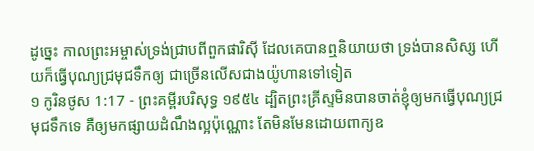ដូច្នេះ កាលព្រះអម្ចាស់ទ្រង់ជ្រាបពីពួកផារិស៊ី ដែលគេបានឮនិយាយថា ទ្រង់បានសិស្ស ហើយក៏ធ្វើបុណ្យជ្រមុជទឹកឲ្យ ជាច្រើនលើសជាងយ៉ូហានទៅទៀត
១ កូរិនថូស 1:17 - ព្រះគម្ពីរបរិសុទ្ធ ១៩៥៤ ដ្បិតព្រះគ្រីស្ទមិនបានចាត់ខ្ញុំឲ្យមកធ្វើបុណ្យជ្រមុជទឹកទេ គឺឲ្យមកផ្សាយដំណឹងល្អប៉ុណ្ណោះ តែមិនមែនដោយពាក្យឧ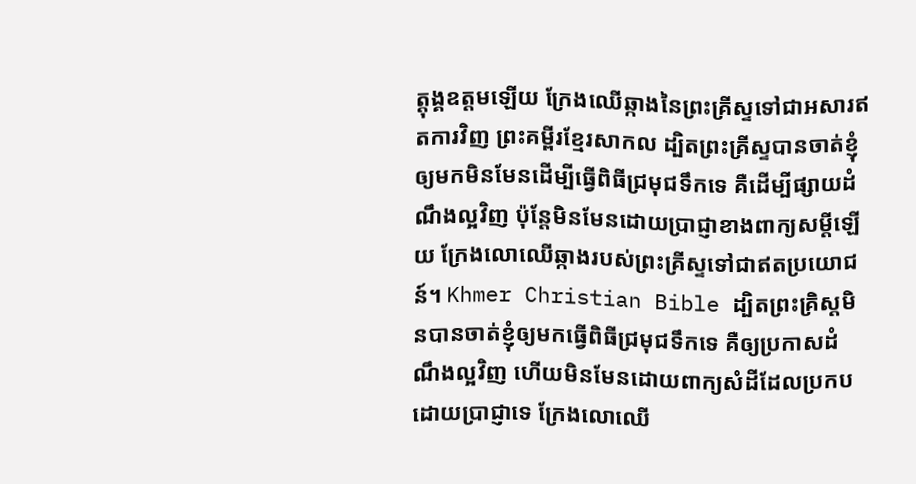ត្តុង្គឧត្តមឡើយ ក្រែងឈើឆ្កាងនៃព្រះគ្រីស្ទទៅជាអសារឥតការវិញ ព្រះគម្ពីរខ្មែរសាកល ដ្បិតព្រះគ្រីស្ទបានចាត់ខ្ញុំឲ្យមកមិនមែនដើម្បីធ្វើពិធីជ្រមុជទឹកទេ គឺដើម្បីផ្សាយដំណឹងល្អវិញ ប៉ុន្តែមិនមែនដោយប្រាជ្ញាខាងពាក្យសម្ដីឡើយ ក្រែងលោឈើឆ្កាងរបស់ព្រះគ្រីស្ទទៅជាឥតប្រយោជន៍។ Khmer Christian Bible ដ្បិតព្រះគ្រិស្ដមិនបានចាត់ខ្ញុំឲ្យមកធ្វើពិធីជ្រមុជទឹកទេ គឺឲ្យប្រកាសដំណឹងល្អវិញ ហើយមិនមែនដោយពាក្យសំដីដែលប្រកបដោយប្រាជ្ញាទេ ក្រែងលោឈើ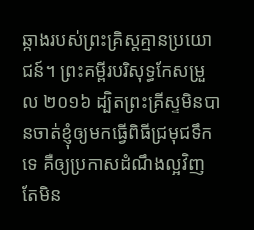ឆ្កាងរបស់ព្រះគ្រិស្ដគ្មានប្រយោជន៍។ ព្រះគម្ពីរបរិសុទ្ធកែសម្រួល ២០១៦ ដ្បិតព្រះគ្រីស្ទមិនបានចាត់ខ្ញុំឲ្យមកធ្វើពិធីជ្រមុជទឹកទេ គឺឲ្យប្រកាសដំណឹងល្អវិញ តែមិន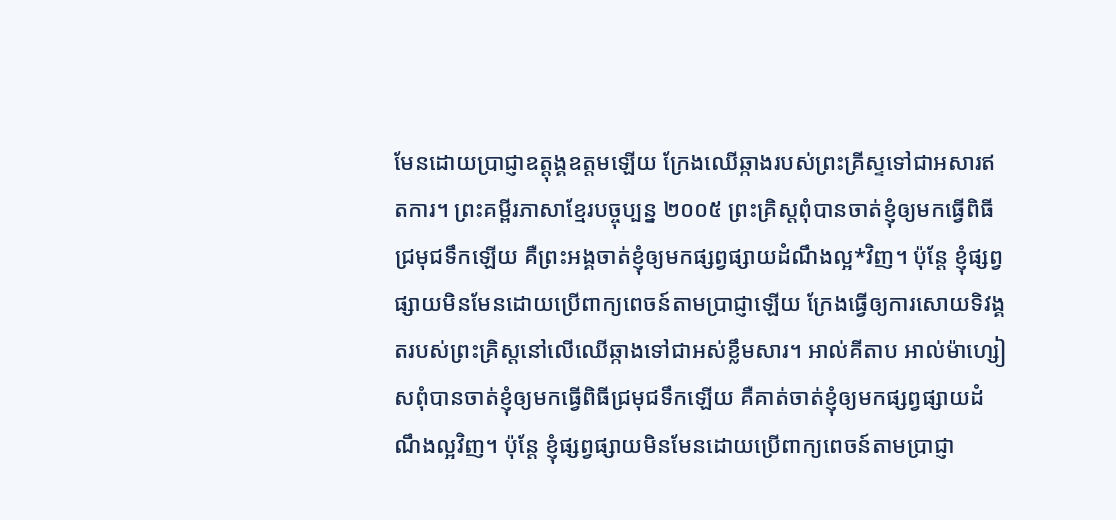មែនដោយប្រាជ្ញាឧត្តុង្គឧត្តមឡើយ ក្រែងឈើឆ្កាងរបស់ព្រះគ្រីស្ទទៅជាអសារឥតការ។ ព្រះគម្ពីរភាសាខ្មែរបច្ចុប្បន្ន ២០០៥ ព្រះគ្រិស្តពុំបានចាត់ខ្ញុំឲ្យមកធ្វើពិធីជ្រមុជទឹកឡើយ គឺព្រះអង្គចាត់ខ្ញុំឲ្យមកផ្សព្វផ្សាយដំណឹងល្អ*វិញ។ ប៉ុន្តែ ខ្ញុំផ្សព្វផ្សាយមិនមែនដោយប្រើពាក្យពេចន៍តាមប្រាជ្ញាឡើយ ក្រែងធ្វើឲ្យការសោយទិវង្គតរបស់ព្រះគ្រិស្តនៅលើឈើឆ្កាងទៅជាអស់ខ្លឹមសារ។ អាល់គីតាប អាល់ម៉ាហ្សៀសពុំបានចាត់ខ្ញុំឲ្យមកធ្វើពិធីជ្រមុជទឹកឡើយ គឺគាត់ចាត់ខ្ញុំឲ្យមកផ្សព្វផ្សាយដំណឹងល្អវិញ។ ប៉ុន្ដែ ខ្ញុំផ្សព្វផ្សាយមិនមែនដោយប្រើពាក្យពេចន៍តាមប្រាជ្ញា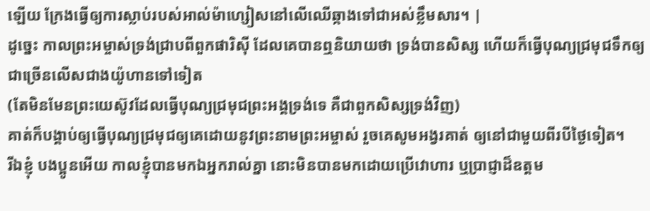ឡើយ ក្រែងធ្វើឲ្យការស្លាប់របស់អាល់ម៉ាហ្សៀសនៅលើឈើឆ្កាងទៅជាអស់ខ្លឹមសារ។ |
ដូច្នេះ កាលព្រះអម្ចាស់ទ្រង់ជ្រាបពីពួកផារិស៊ី ដែលគេបានឮនិយាយថា ទ្រង់បានសិស្ស ហើយក៏ធ្វើបុណ្យជ្រមុជទឹកឲ្យ ជាច្រើនលើសជាងយ៉ូហានទៅទៀត
(តែមិនមែនព្រះយេស៊ូវដែលធ្វើបុណ្យជ្រមុជព្រះអង្គទ្រង់ទេ គឺជាពួកសិស្សទ្រង់វិញ)
គាត់ក៏បង្គាប់ឲ្យធ្វើបុណ្យជ្រមុជឲ្យគេដោយនូវព្រះនាមព្រះអម្ចាស់ រួចគេសូមអង្វរគាត់ ឲ្យនៅជាមួយពីរបីថ្ងៃទៀត។
រីឯខ្ញុំ បងប្អូនអើយ កាលខ្ញុំបានមកឯអ្នករាល់គ្នា នោះមិនបានមកដោយប្រើវោហារ ឬប្រាជ្ញាដ៏ឧត្តម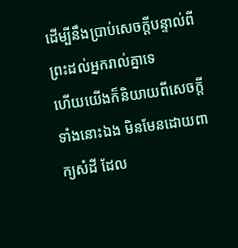ដើម្បីនឹងប្រាប់សេចក្ដីបន្ទាល់ពីព្រះដល់អ្នករាល់គ្នាទេ
ហើយយើងក៏និយាយពីសេចក្ដីទាំងនោះឯង មិនមែនដោយពាក្យសំដី ដែល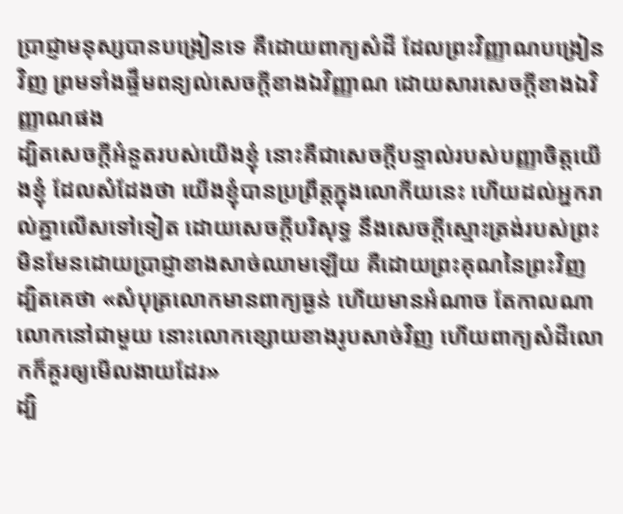ប្រាជ្ញាមនុស្សបានបង្រៀនទេ គឺដោយពាក្យសំដី ដែលព្រះវិញ្ញាណបង្រៀនវិញ ព្រមទាំងផ្ទឹមពន្យល់សេចក្ដីខាងឯវិញ្ញាណ ដោយសារសេចក្ដីខាងឯវិញ្ញាណផង
ដ្បិតសេចក្ដីអំនួតរបស់យើងខ្ញុំ នោះគឺជាសេចក្ដីបន្ទាល់របស់បញ្ញាចិត្តយើងខ្ញុំ ដែលសំដែងថា យើងខ្ញុំបានប្រព្រឹត្តក្នុងលោកីយនេះ ហើយដល់អ្នករាល់គ្នាលើសទៅទៀត ដោយសេចក្ដីបរិសុទ្ធ នឹងសេចក្ដីស្មោះត្រង់របស់ព្រះ មិនមែនដោយប្រាជ្ញាខាងសាច់ឈាមឡើយ គឺដោយព្រះគុណនៃព្រះវិញ
ដ្បិតគេថា «សំបុត្រលោកមានពាក្យធ្ងន់ ហើយមានអំណាច តែកាលណាលោកនៅជាមួយ នោះលោកខ្សោយខាងរូបសាច់វិញ ហើយពាក្យសំដីលោកក៏គួរឲ្យមើលងាយដែរ»
ដ្បិ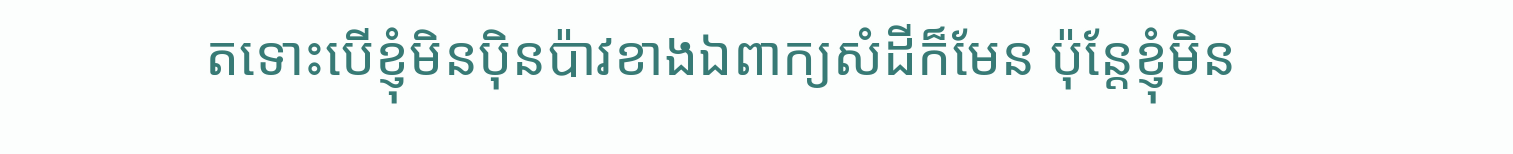តទោះបើខ្ញុំមិនប៉ិនប៉ាវខាងឯពាក្យសំដីក៏មែន ប៉ុន្តែខ្ញុំមិន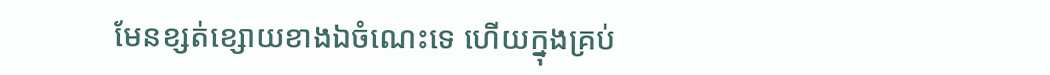មែនខ្សត់ខ្សោយខាងឯចំណេះទេ ហើយក្នុងគ្រប់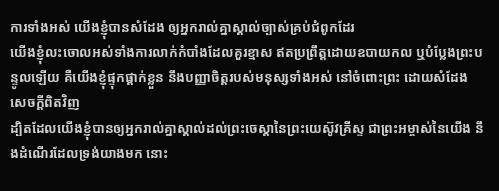ការទាំងអស់ យើងខ្ញុំបានសំដែង ឲ្យអ្នករាល់គ្នាស្គាល់ច្បាស់គ្រប់ជំពូកដែរ
យើងខ្ញុំលះចោលអស់ទាំងការលាក់កំបាំងដែលគួរខ្មាស ឥតប្រព្រឹត្តដោយឧបាយកល ឬបំប្លែងព្រះបន្ទូលឡើយ គឺយើងខ្ញុំផ្ទុកផ្តាក់ខ្លួន នឹងបញ្ញាចិត្តរបស់មនុស្សទាំងអស់ នៅចំពោះព្រះ ដោយសំដែងសេចក្ដីពិតវិញ
ដ្បិតដែលយើងខ្ញុំបានឲ្យអ្នករាល់គ្នាស្គាល់ដល់ព្រះចេស្តានៃព្រះយេស៊ូវគ្រីស្ទ ជាព្រះអម្ចាស់នៃយើង នឹងដំណើរដែលទ្រង់យាងមក នោះ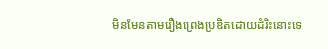មិនមែនតាមរឿងព្រេងប្រឌិតដោយដំរិះនោះទេ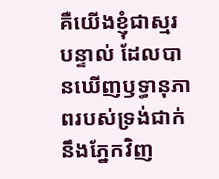គឺយើងខ្ញុំជាស្មរបន្ទាល់ ដែលបានឃើញឫទ្ធានុភាពរបស់ទ្រង់ជាក់នឹងភ្នែកវិញ